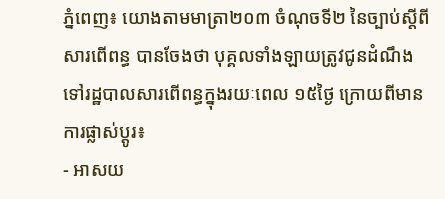ភ្នំពេញ៖ យោងតាមមាត្រា២០៣ ចំណុចទី២ នៃច្បាប់ស្តីពីសារពើពន្ធ បានចែងថា បុគ្គលទាំងឡាយត្រូវជូនដំណឹងទៅរដ្ឋបាលសារពើពន្ធក្នុងរយៈពេល ១៥ថ្ងៃ ក្រោយពីមានការផ្លាស់ប្តូរ៖
- អាសយ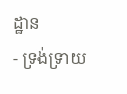ដ្ឋាន
- ទ្រង់ទ្រាយ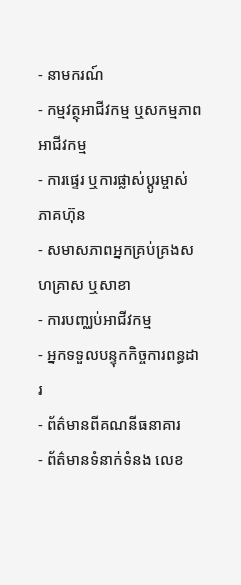- នាមករណ៍
- កម្មវត្ថុអាជីវកម្ម ឬសកម្មភាពអាជីវកម្ម
- ការផ្ទេរ ឬការផ្លាស់ប្តូរម្ចាស់ភាគហ៊ុន
- សមាសភាពអ្នកគ្រប់គ្រងសហគ្រាស ឬសាខា
- ការបញ្ឈប់អាជីវកម្ម
- អ្នកទទួលបន្ទុកកិច្ចការពន្ធដារ
- ព័ត៌មានពីគណនីធនាគារ
- ព័ត៌មានទំនាក់ទំនង លេខ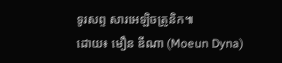ទូរសព្ទ សារអេឡិចត្រូនិក៕
ដោយ៖ មឿន ឌីណា (Moeun Dyna)